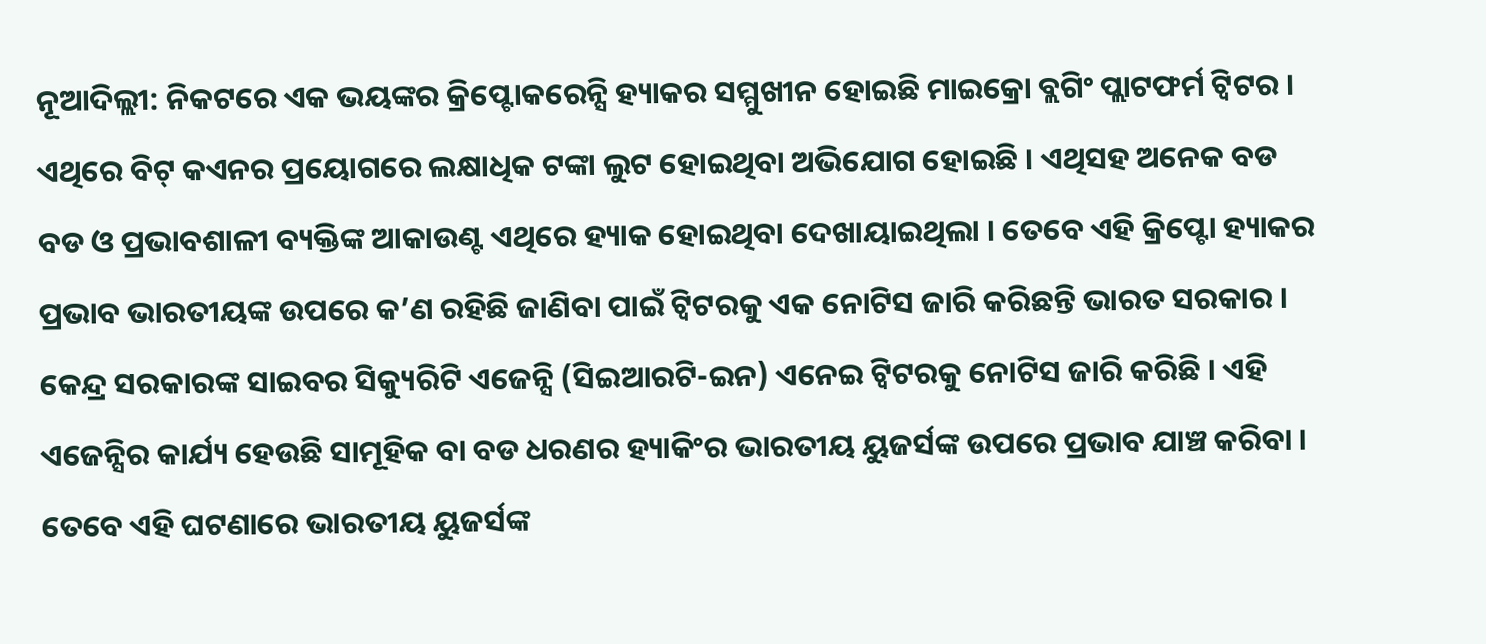ନୂଆଦିଲ୍ଲୀ: ନିକଟରେ ଏକ ଭୟଙ୍କର କ୍ରିପ୍ଟୋକରେନ୍ସି ହ୍ୟାକର ସମ୍ମୁଖୀନ ହୋଇଛି ମାଇକ୍ରୋ ବ୍ଲଗିଂ ପ୍ଲାଟଫର୍ମ ଟ୍ବିଟର । ଏଥିରେ ବିଟ୍ କଏନର ପ୍ରୟୋଗରେ ଲକ୍ଷାଧିକ ଟଙ୍କା ଲୁଟ ହୋଇଥିବା ଅଭିଯୋଗ ହୋଇଛି । ଏଥିସହ ଅନେକ ବଡ ବଡ ଓ ପ୍ରଭାବଶାଳୀ ବ୍ୟକ୍ତିଙ୍କ ଆକାଉଣ୍ଟ ଏଥିରେ ହ୍ୟାକ ହୋଇଥିବା ଦେଖାୟାଇଥିଲା । ତେବେ ଏହି କ୍ରିପ୍ଟୋ ହ୍ୟାକର ପ୍ରଭାବ ଭାରତୀୟଙ୍କ ଉପରେ କ’ଣ ରହିଛି ଜାଣିବା ପାଇଁ ଟ୍ବିଟରକୁ ଏକ ନୋଟିସ ଜାରି କରିଛନ୍ତି ଭାରତ ସରକାର ।
କେନ୍ଦ୍ର ସରକାରଙ୍କ ସାଇବର ସିକ୍ୟୁରିଟି ଏଜେନ୍ସି (ସିଇଆରଟି-ଇନ) ଏନେଇ ଟ୍ବିଟରକୁ ନୋଟିସ ଜାରି କରିଛି । ଏହି ଏଜେନ୍ସିର କାର୍ଯ୍ୟ ହେଉଛି ସାମୂହିକ ବା ବଡ ଧରଣର ହ୍ୟାକିଂର ଭାରତୀୟ ୟୁଜର୍ସଙ୍କ ଉପରେ ପ୍ରଭାବ ଯାଞ୍ଚ କରିବା । ତେବେ ଏହି ଘଟଣାରେ ଭାରତୀୟ ୟୁଜର୍ସଙ୍କ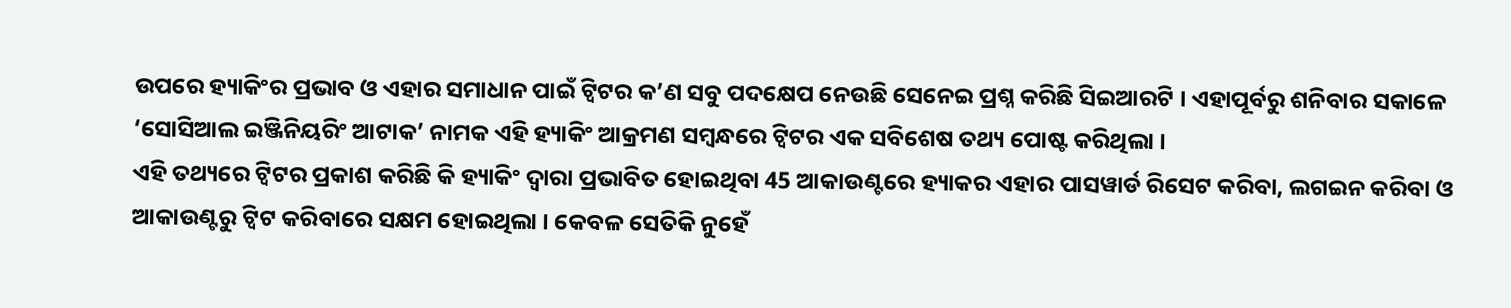ଉପରେ ହ୍ୟାକିଂର ପ୍ରଭାବ ଓ ଏହାର ସମାଧାନ ପାଇଁ ଟ୍ବିଟର କ’ଣ ସବୁ ପଦକ୍ଷେପ ନେଉଛି ସେନେଇ ପ୍ରଶ୍ନ କରିଛି ସିଇଆରଟି । ଏହାପୂର୍ବରୁ ଶନିବାର ସକାଳେ ‘ସୋସିଆଲ ଇଞ୍ଜିନିୟରିଂ ଆଟାକ’ ନାମକ ଏହି ହ୍ୟାକିଂ ଆକ୍ରମଣ ସମ୍ବନ୍ଧରେ ଟ୍ବିଟର ଏକ ସବିଶେଷ ତଥ୍ୟ ପୋଷ୍ଟ କରିଥିଲା ।
ଏହି ତଥ୍ୟରେ ଟ୍ବିଟର ପ୍ରକାଶ କରିଛି କି ହ୍ୟାକିଂ ଦ୍ବାରା ପ୍ରଭାବିତ ହୋଇଥିବା 45 ଆକାଉଣ୍ଟରେ ହ୍ୟାକର ଏହାର ପାସୱାର୍ଡ ରିସେଟ କରିବା, ଲଗଇନ କରିବା ଓ ଆକାଉଣ୍ଟରୁ ଟ୍ବିଟ କରିବାରେ ସକ୍ଷମ ହୋଇଥିଲା । କେବଳ ସେତିକି ନୁହେଁ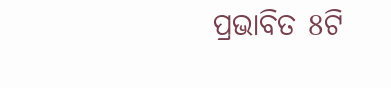ପ୍ରଭାବିତ 8ଟି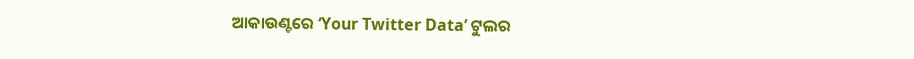ଆକାଉଣ୍ଟରେ ‘Your Twitter Data’ ଟୁଲର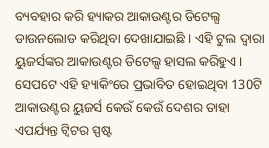ବ୍ୟବହାର କରି ହ୍ୟାକର ଆକାଉଣ୍ଟର ଡିଟେଲ୍ସ ଡାଉନଲୋଡ କରିଥିବା ଦେଖାଯାଇଛି । ଏହି ଟୁଲ ଦ୍ବାରା ୟୁଜର୍ସଙ୍କର ଆକାଉଣ୍ଟର ଡିଟେଲ୍ସ ହାସଲ କରିହୁଏ ।
ସେପଟେ ଏହି ହ୍ୟାକିଂରେ ପ୍ରଭାବିତ ହୋଇଥିବା 130ଟି ଆକାଉଣ୍ଟର ୟୁଜର୍ସ କେଉଁ କେଉଁ ଦେଶର ତାହା ଏପର୍ଯ୍ୟନ୍ତ ଟ୍ବିଟର ସ୍ପଷ୍ଟ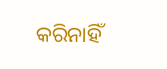କରିନାହିଁ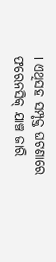। ଏଥିସହ ସମ୍ପୃକ୍ତ ଘଟଣାରେ ଫରେନସିକ୍ ଯାଞ୍ଚ ଜାରି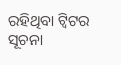ରହିଥିବା ଟ୍ବିଟର ସୂଚନା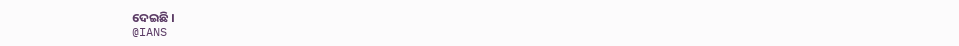ଦେଇଛି ।
@IANS